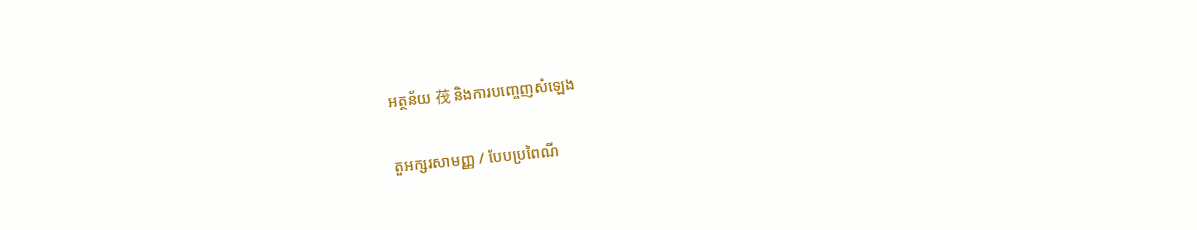អត្ថន័យ 茷 និងការបញ្ចេញសំឡេង

តួអក្សរសាមញ្ញ / បែបប្រពៃណី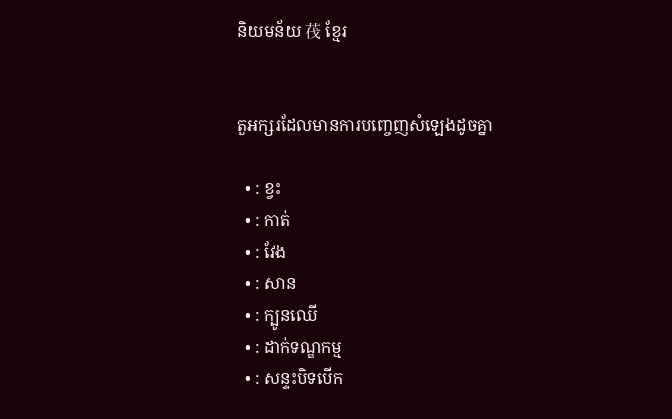និយមន័យ 茷 ខ្មែរ


តួអក្សរដែលមានការបញ្ចេញសំឡេងដូចគ្នា

  • : ខ្វះ
  • : កាត់
  • : វែង
  • : សាន
  • : ក្បូនឈើ
  • : ដាក់ទណ្ឌកម្ម
  • : សន្ទះបិទបើក